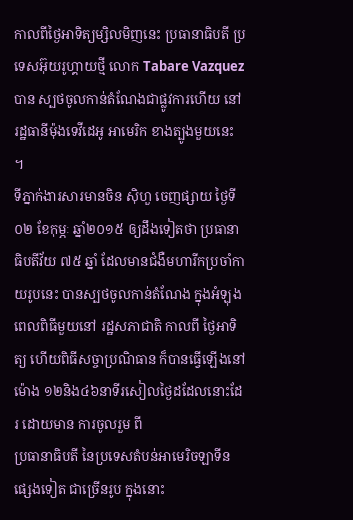កាលពីថ្ងៃអាទិត្យម្សិលមិញនេះ ប្រធានាធិបតី ប្រទេសអ៊ុយរូហ្គាយថ្មី លោក Tabare Vazquez បាន ស្បថចូលកាន់តំណែងជាផ្លូវការហើយ នៅរដ្ឋធានីម៉ុងទេវីដេអូ អាមេរិក ខាងត្បូងមួយនេះ ។
ទីភ្នាក់ងារសារមានចិន ស៊ិហួ ចេញផ្សាយ ថ្ងៃទី០២ ខែកុម្ភៈ ឆ្នាំ២០១៥ ឲ្យដឹងទៀតថា ប្រធានាធិបតីវ័យ ៧៥ ឆ្នាំ ដែលមានជំងឺមហារីកប្រចាំកាយរូបនេះ បានស្បថចូលកាន់តំណែង ក្នុងអំឡុងពេលពិធីមួយនៅ រដ្ឋសភាជាតិ កាលពី ថ្ងៃអាទិត្យ ហើយពិធីសច្ចាប្រណិធាន ក៏បានធ្វើឡើងនៅម៉ោង ១២និង៤៦នាទីរសៀលថ្ងៃដដែលនោះដែរ ដោយមាន ការចូលរួម ពី
ប្រធានាធិបតី នៃប្រទេសតំបន់អាមេរិចឡាទីនផ្សេងទៀត ជាច្រើនរូប ក្នុងនោះ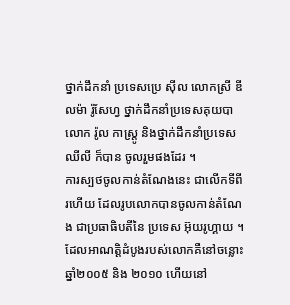ថ្នាក់ដឹកនាំ ប្រទេសប្រេ ស៊ីល លោកស្រី ឌីលម៉ា រ៉ូសែហ្វ ថ្នាក់ដឹកនាំប្រទេសគុយបា លោក រ៉ូល កាស្ត្រូ និងថ្នាក់ដឹកនាំប្រទេសឈីលី ក៏បាន ចូលរួមផងដែរ ។
ការស្បថចូលកាន់តំណែងនេះ ជាលើកទីពីរហើយ ដែលរូបលោកបានចូលកាន់តំណែង ជាប្រធាធិបតីនៃ ប្រទេស អ៊ុយរូហ្គាយ ។ ដែលអាណត្តិដំបូងរបស់លោកគឺនៅចន្លោះឆ្នាំ២០០៥ និង ២០១០ ហើយនៅ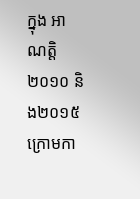ក្នុង អាណត្តិ ២០១០ និង២០១៥ ក្រោមកា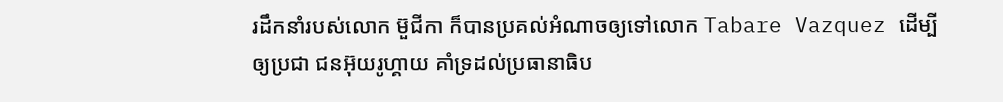រដឹកនាំរបស់លោក ម៊ួជីកា ក៏បានប្រគល់អំណាចឲ្យទៅលោក Tabare Vazquez ដើម្បីឲ្យប្រជា ជនអ៊ុយរូហ្គាយ គាំទ្រដល់ប្រធានាធិប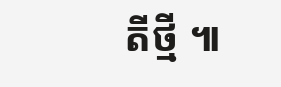តីថ្មី ៕